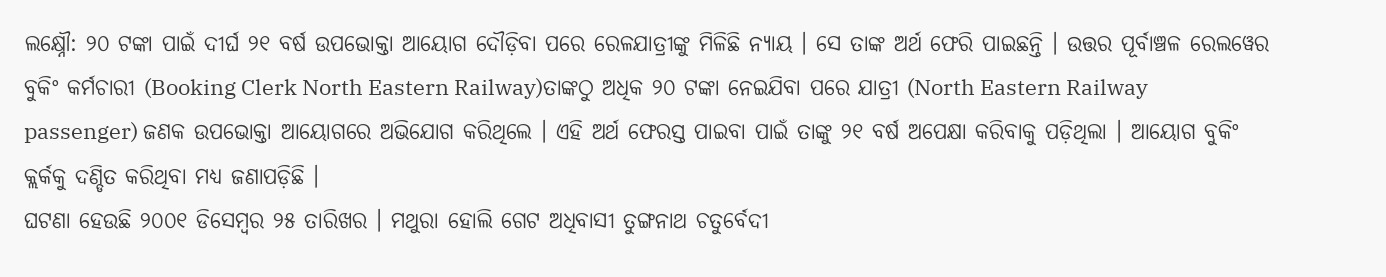ଲକ୍ଷ୍ନୌ: ୨୦ ଟଙ୍କା ପାଇଁ ଦୀର୍ଘ ୨୧ ବର୍ଷ ଉପଭୋକ୍ତା ଆୟୋଗ ଦୌଡ଼ିବା ପରେ ରେଳଯାତ୍ରୀଙ୍କୁ ମିଳିଛି ନ୍ୟାୟ । ସେ ତାଙ୍କ ଅର୍ଥ ଫେରି ପାଇଛନ୍ତି । ଉତ୍ତର ପୂର୍ବାଞ୍ଚଳ ରେଲୱେର ବୁକିଂ କର୍ମଚାରୀ (Booking Clerk North Eastern Railway)ତାଙ୍କଠୁ ଅଧିକ ୨୦ ଟଙ୍କା ନେଇଯିବା ପରେ ଯାତ୍ରୀ (North Eastern Railway passenger) ଜଣକ ଉପଭୋକ୍ତା ଆୟୋଗରେ ଅଭିଯୋଗ କରିଥିଲେ । ଏହି ଅର୍ଥ ଫେରସ୍ତ ପାଇବା ପାଇଁ ତାଙ୍କୁ ୨୧ ବର୍ଷ ଅପେକ୍ଷା କରିବାକୁ ପଡ଼ିଥିଲା । ଆୟୋଗ ବୁକିଂ କ୍ଲର୍କକୁ ଦଣ୍ଡିତ କରିଥିବା ମଧ୍ୟ ଜଣାପଡ଼ିଛି ।
ଘଟଣା ହେଉଛି ୨୦୦୧ ଡିସେମ୍ବର ୨୫ ତାରିଖର । ମଥୁରା ହୋଲି ଗେଟ ଅଧିବାସୀ ତୁଙ୍ଗନାଥ ଚତୁର୍ବେଦୀ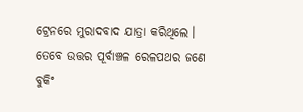ଟ୍ରେନରେ ମୁରାଦବାଦ ଯାତ୍ରା କରିଥିଲେ । ତେବେ ଉତ୍ତର ପୂର୍ବାଞ୍ଚଳ ରେଳପଥର ଜଣେ ବୁକିଂ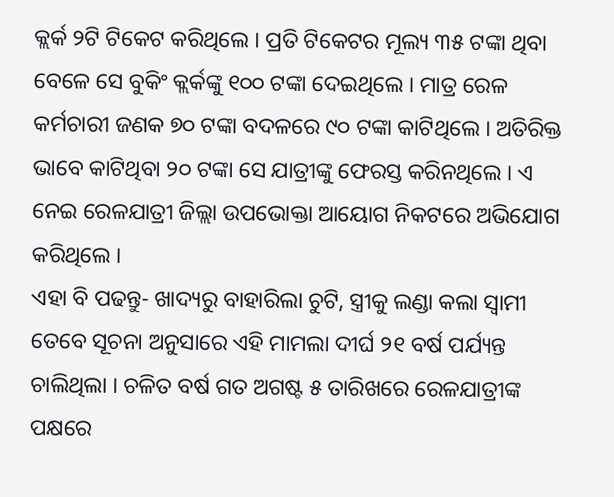କ୍ଲର୍କ ୨ଟି ଟିକେଟ କରିଥିଲେ । ପ୍ରତି ଟିକେଟର ମୂଲ୍ୟ ୩୫ ଟଙ୍କା ଥିବା ବେଳେ ସେ ବୁକିଂ କ୍ଲର୍କଙ୍କୁ ୧୦୦ ଟଙ୍କା ଦେଇଥିଲେ । ମାତ୍ର ରେଳ କର୍ମଚାରୀ ଜଣକ ୭୦ ଟଙ୍କା ବଦଳରେ ୯୦ ଟଙ୍କା କାଟିଥିଲେ । ଅତିରିକ୍ତ ଭାବେ କାଟିଥିବା ୨୦ ଟଙ୍କା ସେ ଯାତ୍ରୀଙ୍କୁ ଫେରସ୍ତ କରିନଥିଲେ । ଏ ନେଇ ରେଳଯାତ୍ରୀ ଜିଲ୍ଲା ଉପଭୋକ୍ତା ଆୟୋଗ ନିକଟରେ ଅଭିଯୋଗ କରିଥିଲେ ।
ଏହା ବି ପଢନ୍ତୁ- ଖାଦ୍ୟରୁ ବାହାରିଲା ଚୁଟି, ସ୍ତ୍ରୀକୁ ଲଣ୍ଡା କଲା ସ୍ବାମୀ
ତେବେ ସୂଚନା ଅନୁସାରେ ଏହି ମାମଲା ଦୀର୍ଘ ୨୧ ବର୍ଷ ପର୍ଯ୍ୟନ୍ତ ଚାଲିଥିଲା । ଚଳିତ ବର୍ଷ ଗତ ଅଗଷ୍ଟ ୫ ତାରିଖରେ ରେଳଯାତ୍ରୀଙ୍କ ପକ୍ଷରେ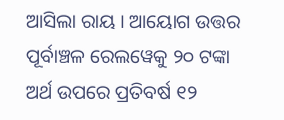ଆସିଲା ରାୟ । ଆୟୋଗ ଉତ୍ତର ପୂର୍ବାଞ୍ଚଳ ରେଲୱେକୁ ୨୦ ଟଙ୍କା ଅର୍ଥ ଉପରେ ପ୍ରତିବର୍ଷ ୧୨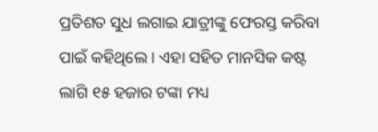ପ୍ରତିଶତ ସୁଧ ଲଗାଇ ଯାତ୍ରୀଙ୍କୁ ଫେରସ୍ତ କରିବା ପାଇଁ କହିଥିଲେ । ଏହା ସହିତ ମାନସିକ କଷ୍ଟ ଲାଗି ୧୫ ହଜାର ଟଙ୍କା ମଧ୍ୟ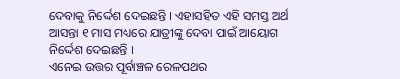ଦେବାକୁ ନିର୍ଦ୍ଦେଶ ଦେଇଛନ୍ତି । ଏହାସହିତ ଏହି ସମସ୍ତ ଅର୍ଥ ଆସନ୍ତା ୧ ମାସ ମଧ୍ୟରେ ଯାତ୍ରୀଙ୍କୁ ଦେବା ପାଇଁ ଆୟୋଗ ନିର୍ଦ୍ଦେଶ ଦେଇଛନ୍ତି ।
ଏନେଇ ଉତ୍ତର ପୂର୍ବାଞ୍ଚଳ ରେଳପଥର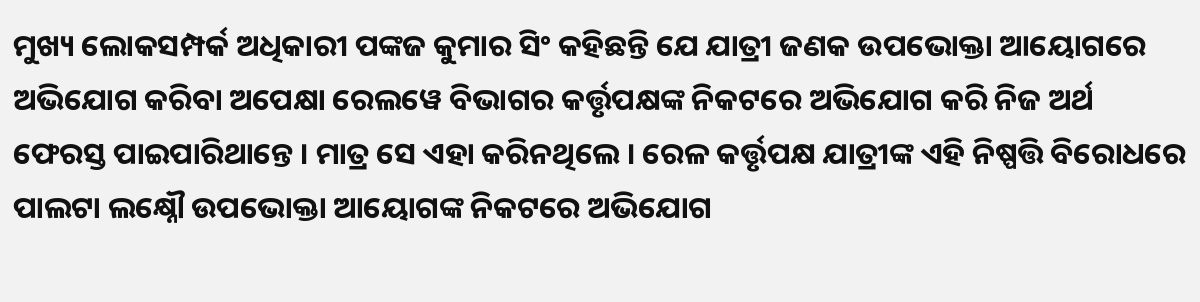ମୁଖ୍ୟ ଲୋକସମ୍ପର୍କ ଅଧିକାରୀ ପଙ୍କଜ କୁମାର ସିଂ କହିଛନ୍ତି ଯେ ଯାତ୍ରୀ ଜଣକ ଉପଭୋକ୍ତା ଆୟୋଗରେ ଅଭିଯୋଗ କରିବା ଅପେକ୍ଷା ରେଲୱେ ବିଭାଗର କର୍ତ୍ତୃପକ୍ଷଙ୍କ ନିକଟରେ ଅଭିଯୋଗ କରି ନିଜ ଅର୍ଥ ଫେରସ୍ତ ପାଇପାରିଥାନ୍ତେ । ମାତ୍ର ସେ ଏହା କରିନଥିଲେ । ରେଳ କର୍ତ୍ତୃପକ୍ଷ ଯାତ୍ରୀଙ୍କ ଏହି ନିଷ୍ପତ୍ତି ବିରୋଧରେ ପାଲଟା ଲକ୍ଷ୍ନୌ ଉପଭୋକ୍ତା ଆୟୋଗଙ୍କ ନିକଟରେ ଅଭିଯୋଗ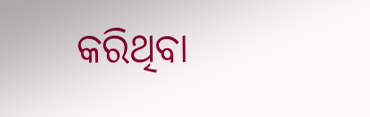କରିଥିବା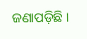ଜଣାପଡ଼ିଛି ।